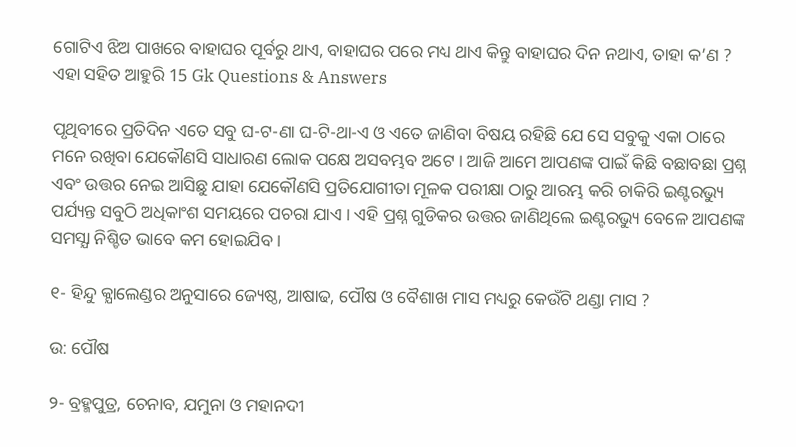ଗୋଟିଏ ଝିଅ ପାଖରେ ବାହାଘର ପୂର୍ବରୁ ଥାଏ, ବାହାଘର ପରେ ମଧ୍ୟ ଥାଏ କିନ୍ତୁ ବାହାଘର ଦିନ ନଥାଏ, ତାହା କ’ଣ ? ଏହା ସହିତ ଆହୁରି 15 Gk Questions & Answers

ପୃଥିବୀରେ ପ୍ରତିଦିନ ଏତେ ସବୁ ଘ-ଟ-ଣା ଘ-ଟି-ଥା-ଏ ଓ ଏତେ ଜାଣିବା ବିଷୟ ରହିଛି ଯେ ସେ ସବୁକୁ ଏକା ଠାରେ ମନେ ରଖିବା ଯେକୌଣସି ସାଧାରଣ ଲୋକ ପକ୍ଷେ ଅସବମ୍ଭବ ଅଟେ । ଆଜି ଆମେ ଆପଣଙ୍କ ପାଇଁ କିଛି ବଛାବଛା ପ୍ରଶ୍ନ ଏବଂ ଉତ୍ତର ନେଇ ଆସିଛୁ ଯାହା ଯେକୌଣସି ପ୍ରତିଯୋଗୀତା ମୂଳକ ପରୀକ୍ଷା ଠାରୁ ଆରମ୍ଭ କରି ଚାକିରି ଇଣ୍ଟରଭ୍ୟୁ ପର୍ଯ୍ୟନ୍ତ ସବୁଠି ଅଧିକାଂଶ ସମୟରେ ପଚରା ଯାଏ । ଏହି ପ୍ରଶ୍ନ ଗୁଡିକର ଉତ୍ତର ଜାଣିଥିଲେ ଇଣ୍ଟରଭ୍ୟୁ ବେଳେ ଆପଣଙ୍କ ସମସ୍ଯା ନିଶ୍ଚିତ ଭାବେ କମ ହୋଇଯିବ ।

୧- ହିନ୍ଦୁ କ୍ଯାଲେଣ୍ଡର ଅନୁସାରେ ଜ୍ୟେଷ୍ଠ, ଆଷାଢ, ପୌଷ ଓ ବୈଶାଖ ମାସ ମଧ୍ୟରୁ କେଉଁଟି ଥଣ୍ଡା ମାସ ?

ଉ: ପୌଷ

୨- ବ୍ରହ୍ମପୁତ୍ର, ଚେନାବ, ଯମୁନା ଓ ମହାନଦୀ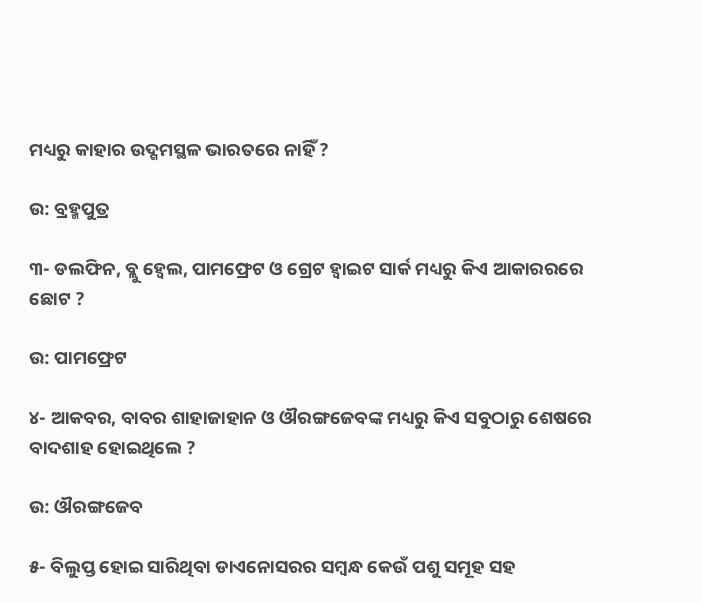ମଧ୍ୟରୁ କାହାର ଉଦ୍ଗମସ୍ଥଳ ଭାରତରେ ନାହିଁ ?

ଉ: ବ୍ରହ୍ମପୁତ୍ର

୩- ଡଲଫିନ, ବ୍ଲୁ ହ୍ଵେଲ, ପାମଫ୍ରେଟ ଓ ଗ୍ରେଟ ହ୍ଵାଇଟ ସାର୍କ ମଧ୍ୟରୁ କିଏ ଆକାରରରେ ଛୋଟ ?

ଉ: ପାମଫ୍ରେଟ

୪- ଆକବର, ବାବର ଶାହାଜାହାନ ଓ ଔରଙ୍ଗଜେବଙ୍କ ମଧ୍ୟରୁ କିଏ ସବୁଠାରୁ ଶେଷରେ ବାଦଶାହ ହୋଇଥିଲେ ?

ଉ: ଔରଙ୍ଗଜେବ

୫- ବିଲୁପ୍ତ ହୋଇ ସାରିଥିବା ଡାଏନୋସରର ସମ୍ବନ୍ଧ କେଉଁ ପଶୁ ସମୂହ ସହ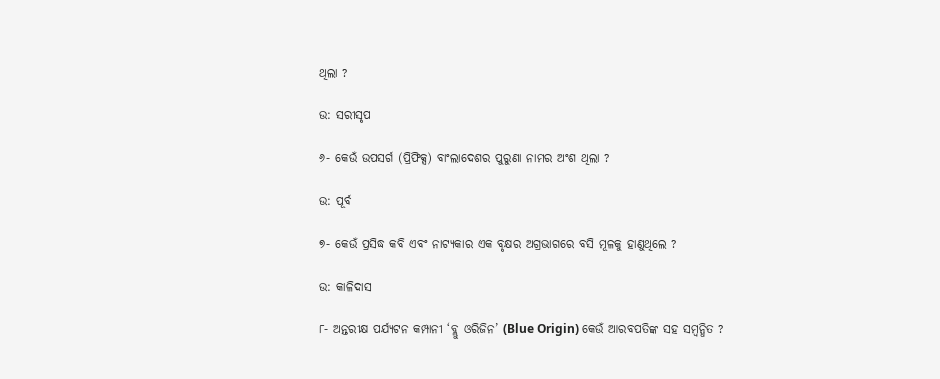ଥିଲା ?

ଉ: ସରୀସୃପ

୬- କେଉଁ ଉପସର୍ଗ (ପ୍ରିଫିକ୍ସ) ବାଂଲାଦେଶର ପୁରୁଣା ନାମର ଅଂଶ ଥିଲା ?

ଉ: ପୂର୍ବ

୭- କେଉଁ ପ୍ରସିଦ୍ଧ କବି ଏବଂ ନାଟ୍ଯକାର ଏକ ବୃକ୍ଷର ଅଗ୍ରଭାଗରେ ବସି ମୂଳକୁ ହାଣୁଥିଲେ ?

ଉ: କାଳିଦାସ

୮- ଅନ୍ତରୀକ୍ଷ ପର୍ଯ୍ୟଟନ କମ୍ପାନୀ ‘ବ୍ଲୁ ଓରିଜିନ’ (Blue Origin) କେଉଁ ଆରବପତିଙ୍କ ସହ ସମ୍ବନ୍ଧିତ ?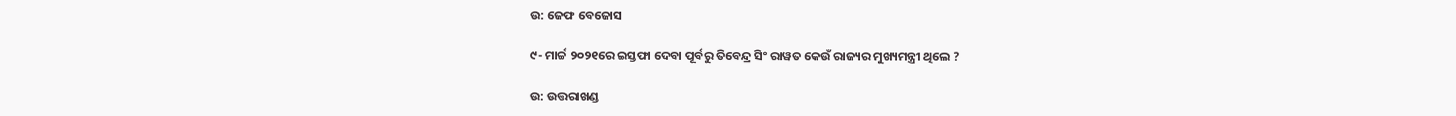ଉ: ଜେଫ ବେଜୋସ

୯- ମାର୍ଚ୍ଚ ୨୦୨୧ରେ ଇସ୍ତଫା ଦେବା ପୂର୍ବରୁ ତିବେନ୍ଦ୍ର ସିଂ ରାୱତ କେଉଁ ରାଜ୍ୟର ମୁଖ୍ୟମନ୍ତ୍ରୀ ଥିଲେ ?

ଉ: ଉତ୍ତରାଖଣ୍ଡ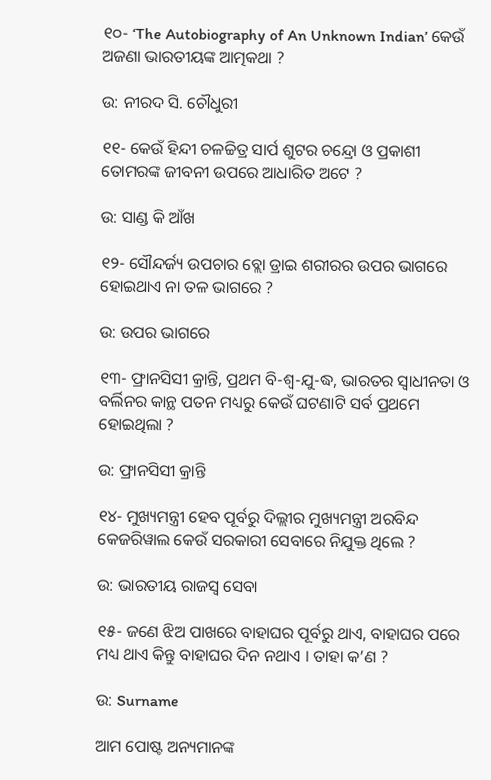୧୦- ‘The Autobiography of An Unknown Indian’ କେଉଁ ଅଜଣା ଭାରତୀୟଙ୍କ ଆତ୍ମକଥା ?

ଉ: ନୀରଦ ସି. ଚୌଧୁରୀ

୧୧- କେଉଁ ହିନ୍ଦୀ ଚଳଚ୍ଚିତ୍ର ସାର୍ପ ଶୁଟର ଚନ୍ଦ୍ରୋ ଓ ପ୍ରକାଶୀ ତୋମରଙ୍କ ଜୀବନୀ ଉପରେ ଆଧାରିତ ଅଟେ ?

ଉ: ସାଣ୍ଡ କି ଆଁଖ

୧୨- ସୌନ୍ଦର୍ଜ୍ୟ ଉପଚାର ବ୍ଲୋ ଡ୍ରାଇ ଶରୀରର ଉପର ଭାଗରେ ହୋଇଥାଏ ନା ତଳ ଭାଗରେ ?

ଉ: ଉପର ଭାଗରେ

୧୩- ଫ୍ରାନସିସୀ କ୍ରାନ୍ତି, ପ୍ରଥମ ବି-ଶ୍ଵ-ଯୁ-ଦ୍ଧ, ଭାରତର ସ୍ଵାଧୀନତା ଓ ବର୍ଲିନର କାନ୍ଥ ପତନ ମଧ୍ୟରୁ କେଉଁ ଘଟଣାଟି ସର୍ବ ପ୍ରଥମେ ହୋଇଥିଲା ?

ଉ: ଫ୍ରାନସିସୀ କ୍ରାନ୍ତି

୧୪- ମୁଖ୍ୟମନ୍ତ୍ରୀ ହେବ ପୂର୍ବରୁ ଦିଲ୍ଲୀର ମୁଖ୍ୟମନ୍ତ୍ରୀ ଅରବିନ୍ଦ କେଜରିୱାଲ କେଉଁ ସରକାରୀ ସେବାରେ ନିଯୁକ୍ତ ଥିଲେ ?

ଉ: ଭାରତୀୟ ରାଜସ୍ୱ ସେବା

୧୫- ଜଣେ ଝିଅ ପାଖରେ ବାହାଘର ପୂର୍ବରୁ ଥାଏ, ବାହାଘର ପରେ ମଧ୍ୟ ଥାଏ କିନ୍ତୁ ବାହାଘର ଦିନ ନଥାଏ । ତାହା କ’ଣ ?

ଉ: Surname

ଆମ ପୋଷ୍ଟ ଅନ୍ୟମାନଙ୍କ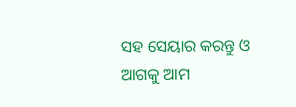ସହ ସେୟାର କରନ୍ତୁ ଓ ଆଗକୁ ଆମ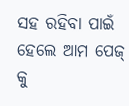ସହ ରହିବା ପାଇଁ ହେଲେ ଆମ ପେଜ୍ କୁ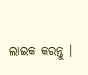ଲାଇକ କରନ୍ତୁ ।